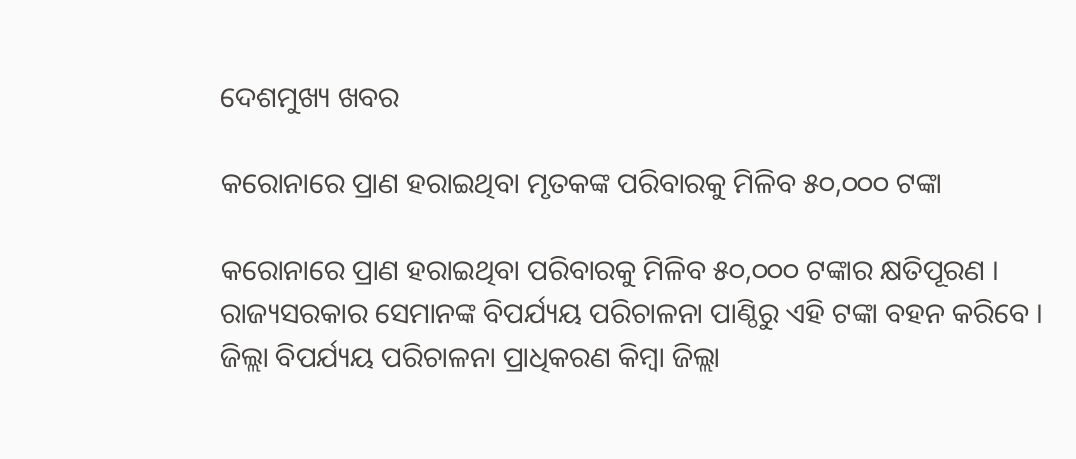ଦେଶମୁଖ୍ୟ ଖବର

କରୋନାରେ ପ୍ରାଣ ହରାଇଥିବା ମୃତକଙ୍କ ପରିବାରକୁ ମିଳିବ ୫୦,୦୦୦ ଟଙ୍କା

କରୋନାରେ ପ୍ରାଣ ହରାଇଥିବା ପରିବାରକୁ ମିଳିବ ୫୦,୦୦୦ ଟଙ୍କାର କ୍ଷତିପୂରଣ । ରାଜ୍ୟସରକାର ସେମାନଙ୍କ ବିପର୍ଯ୍ୟୟ ପରିଚାଳନା ପାଣ୍ଠିରୁ ଏହି ଟଙ୍କା ବହନ କରିବେ । ଜିଲ୍ଲା ବିପର୍ଯ୍ୟୟ ପରିଚାଳନା ପ୍ରାଧିକରଣ କିମ୍ବା ଜିଲ୍ଲା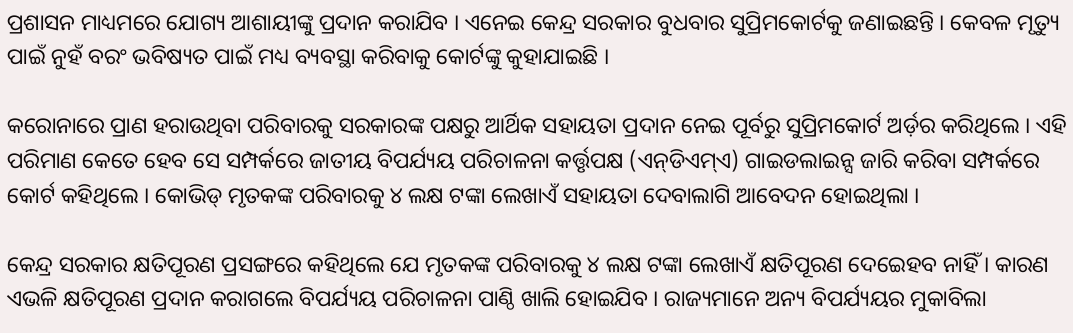ପ୍ରଶାସନ ମାଧ୍ୟମରେ ଯୋଗ୍ୟ ଆଶାୟୀଙ୍କୁ ପ୍ରଦାନ କରାଯିବ । ଏନେଇ କେନ୍ଦ୍ର ସରକାର ବୁଧବାର ସୁପ୍ରିମକୋର୍ଟକୁ ଜଣାଇଛନ୍ତି । କେବଳ ମୃତ୍ୟୁ ପାଇଁ ନୁହଁ ବରଂ ଭବିଷ୍ୟତ ପାଇଁ ମଧ୍ୟ ବ୍ୟବସ୍ଥା କରିବାକୁ କୋର୍ଟଙ୍କୁ କୁହାଯାଇଛି ।

କରୋନାରେ ପ୍ରାଣ ହରାଉଥିବା ପରିବାରକୁ ସରକାରଙ୍କ ପକ୍ଷରୁ ଆର୍ଥିକ ସହାୟତା ପ୍ରଦାନ ନେଇ ପୂର୍ବରୁ ସୁପ୍ରିମକୋର୍ଟ ଅର୍ଡ଼ର କରିଥିଲେ । ଏହି ପରିମାଣ କେତେ ହେବ ସେ ସମ୍ପର୍କରେ ଜାତୀୟ ବିପର୍ଯ୍ୟୟ ପରିଚାଳନା କର୍ତ୍ତୃପକ୍ଷ (ଏନ୍‌ଡିଏମ୍‌ଏ) ଗାଇଡଲାଇନ୍ସ ଜାରି କରିବା ସମ୍ପର୍କରେ କୋର୍ଟ କହିଥିଲେ । କୋଭିଡ୍ ମୃତକଙ୍କ ପରିବାରକୁ ୪ ଲକ୍ଷ ଟଙ୍କା ଲେଖାଏଁ ସହାୟତା ଦେବାଲାଗି ଆବେଦନ ହୋଇଥିଲା ।

କେନ୍ଦ୍ର ସରକାର କ୍ଷତିପୂରଣ ପ୍ରସଙ୍ଗରେ କହିଥିଲେ ଯେ ମୃତକଙ୍କ ପରିବାରକୁ ୪ ଲକ୍ଷ ଟଙ୍କା ଲେଖାଏଁ କ୍ଷତିପୂରଣ ଦେଇ‌େହବ ନାହିଁ । କାରଣ ଏଭଳି କ୍ଷତିପୂରଣ ପ୍ରଦାନ କରାଗଲେ ବିପର୍ଯ୍ୟୟ ପରିଚାଳନା ପାଣ୍ଠି ଖାଲି ହୋଇଯିବ । ରାଜ୍ୟମାନେ ଅନ୍ୟ ବିପର୍ଯ୍ୟୟର ମୁକାବିଲା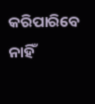କରିପାରିବେ ନାହିଁ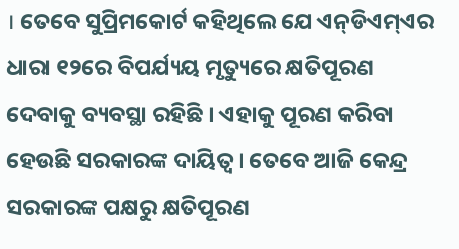। ତେବେ ସୁପ୍ରିମକୋର୍ଟ କହିଥିଲେ ଯେ ଏନ୍‌ଡିଏମ୍‌ଏର ଧାରା ୧୨ରେ ବିପର୍ଯ୍ୟୟ ମୃତ୍ୟୁରେ କ୍ଷତିପୂରଣ ଦେବାକୁ ବ୍ୟବସ୍ଥା ରହିଛି । ଏହାକୁ ପୂରଣ କରିବା ହେଉଛି ସରକାରଙ୍କ ଦାୟିତ୍ୱ । ତେବେ ଆଜି କେନ୍ଦ୍ର ସରକାରଙ୍କ ପକ୍ଷରୁ କ୍ଷତିପୂରଣ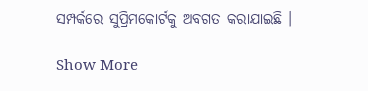ସମ୍ପର୍କରେ ସୁପ୍ରିମକୋର୍ଟକୁ ଅବଗତ କରାଯାଇଛି ।

Show More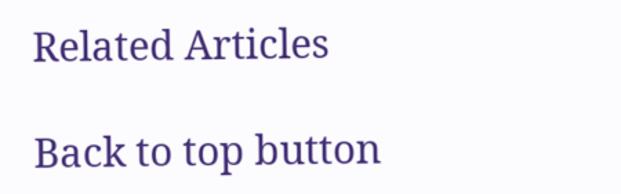Related Articles

Back to top button